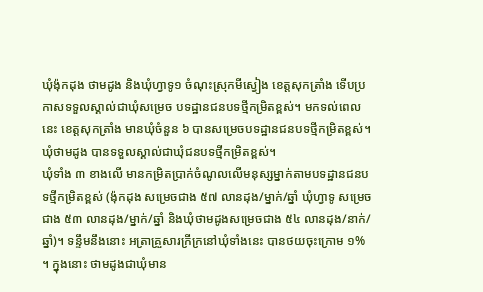ឃុំង៉ុកដុង ថាមដូង និងឃុំហ្វាទូ១ ចំណុះស្រុកមីស្វៀង ខេត្តសុកត្រាំង ទើបប្រកាសទទួលស្គាល់ជាឃុំសម្រេច បទដ្ឋានជនបទថ្មីកម្រិតខ្ពស់។ មកទល់ពេលនេះ ខេត្តសុកត្រាំង មានឃុំចំនួន ៦ បានសម្រេចបទដ្ឋានជនបទថ្មីកម្រិតខ្ពស់។
ឃុំថាមដូង បានទទួលស្គាល់ជាឃុំជនបទថ្មីកម្រិតខ្ពស់។
ឃុំទាំង ៣ ខាងលើ មានកម្រិតប្រាក់ចំណូលលើមនុស្សម្នាក់តាមបទដ្ឋានជនបទថ្មីកម្រិតខ្ពស់ (ង៉ុកដុង សម្រេចជាង ៥៧ លានដុង/ម្នាក់/ឆ្នាំ ឃុំហ្វាទូ សម្រេចជាង ៥៣ លានដុង/ម្នាក់/ឆ្នាំ និងឃុំថាមដូងសម្រេចជាង ៥៤ លានដុង/នាក់/ឆ្នាំ)។ ទន្ទឹមនឹងនោះ អត្រាគ្រួសារក្រីក្រនៅឃុំទាំងនេះ បានថយចុះក្រោម ១% ។ ក្នុងនោះ ថាមដូងជាឃុំមាន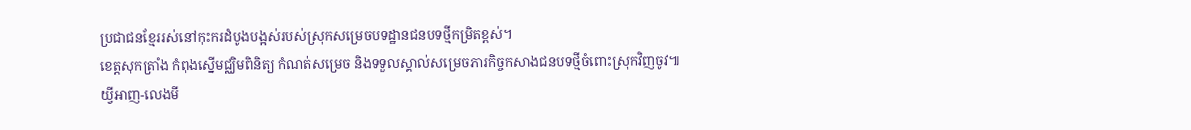ប្រជាជនខ្មែររស់នៅកុះករដំបូងបង្អស់របស់ស្រុកសម្រេចបទដ្ឋានជនបទថ្មីកម្រិតខ្ពស់។
ខេត្តសុកត្រាំង កំពុងស្នើមជ្ឈិមពិនិត្យ កំណត់សម្រេច និងទទួលស្គាល់សម្រេចភារកិច្ចកសាងជនបទថ្មីចំពោះស្រុកវិញចូវ៕
យ្វីអាញ-លេងមី